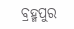ବ୍ରହ୍ମପୁର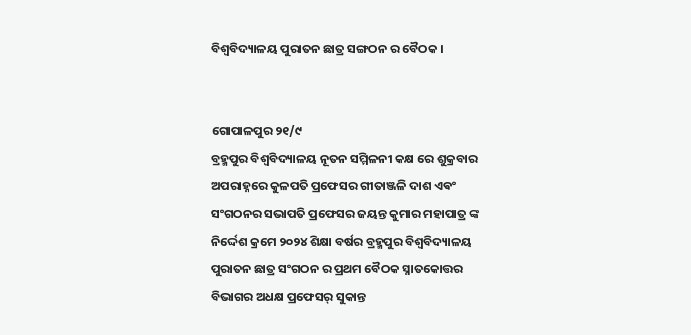ବିଶ୍ଵବିଦ୍ୟାଳୟ ପୁରାତନ ଛାତ୍ର ସଙ୍ଗଠନ ର ବୈଠକ ।


ଗୋପାଳପୁର ୨୧/୯
ବ୍ରହ୍ମପୁର ବିଶ୍ଵବିଦ୍ୟାଳୟ ନୂତନ ସମ୍ମିଳନୀ କକ୍ଷ ରେ ଶୁକ୍ରବାର ଅପରାହ୍ନରେ କୁଳପତି ପ୍ରଫେସର ଗୀତାଞ୍ଜଳି ଦାଶ ଏଵଂ ସଂଗଠନର ସଭାପତି ପ୍ରଫେସର ଜୟନ୍ତ କୁମାର ମହାପାତ୍ର ଙ୍କ ନିର୍ଦ୍ଦେଶ କ୍ରମେ ୨୦୨୪ ଶିକ୍ଷା ବର୍ଷର ବ୍ରହ୍ମପୁର ବିଶ୍ଵବିଦ୍ୟାଳୟ ପୁରାତନ ଛାତ୍ର ସଂଗଠନ ର ପ୍ରଥମ ବୈଠକ ସ୍ନାତକୋତ୍ତର ବିଭାଗର ଅଧକ୍ଷ ପ୍ରଫେସର୍ ସୁକାନ୍ତ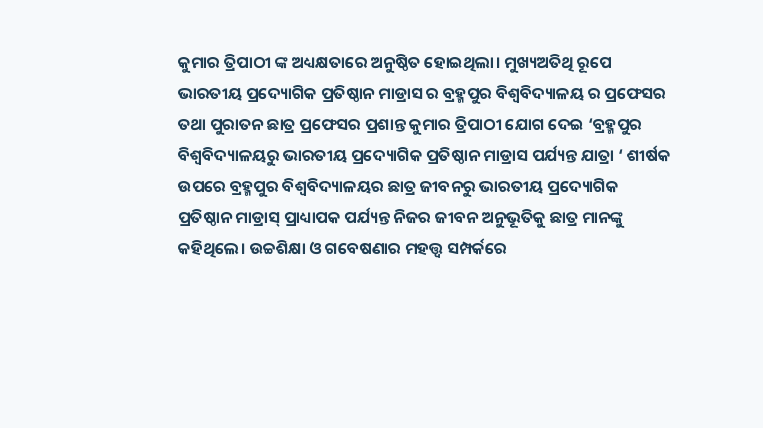କୁମାର ତ୍ରିପାଠୀ ଙ୍କ ଅଧ୍ୟକ୍ଷତାରେ ଅନୁଷ୍ଠିତ ହୋଇଥିଲା। ମୁଖ୍ୟଅତିଥି ରୂପେ ଭାରତୀୟ ପ୍ରଦ୍ୟୋଗିକ ପ୍ରତିଷ୍ଠାନ ମାଡ୍ରାସ ର ବ୍ରହ୍ମପୁର ବିଶ୍ଵବିଦ୍ୟାଳୟ ର ପ୍ରଫେସର ତଥା ପୁରାତନ ଛାତ୍ର ପ୍ରଫେସର ପ୍ରଶାନ୍ତ କୁମାର ତ୍ରିପାଠୀ ଯୋଗ ଦେଇ ‘ବ୍ରହ୍ମପୁର ବିଶ୍ଵବିଦ୍ୟାଳୟରୁ ଭାରତୀୟ ପ୍ରଦ୍ୟୋଗିକ ପ୍ରତିଷ୍ଠାନ ମାଡ୍ରାସ ପର୍ଯ୍ୟନ୍ତ ଯାତ୍ରା ‘ ଶୀର୍ଷକ ଉପରେ ବ୍ରହ୍ମପୁର ବିଶ୍ବବିଦ୍ୟାଳୟର ଛାତ୍ର ଜୀବନରୁ ଭାରତୀୟ ପ୍ରଦ୍ୟୋଗିକ ପ୍ରତିଷ୍ଠାନ ମାଡ୍ରାସ୍ ପ୍ରାଧ୍ୟାପକ ପର୍ଯ୍ୟନ୍ତ ନିଜର ଜୀବନ ଅନୁଭୂତିକୁ ଛାତ୍ର ମାନଙ୍କୁ କହିଥିଲେ। ଉଚ୍ଚଶିକ୍ଷା ଓ ଗବେଷଣାର ମହତ୍ତ୍ଵ ସମ୍ପର୍କରେ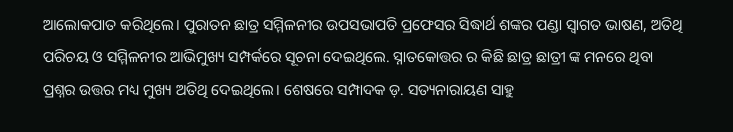ଆଲୋକପାତ କରିଥିଲେ। ପୁରାତନ ଛାତ୍ର ସମ୍ମିଳନୀର ଉପସଭାପତି ପ୍ରଫେସର ସିଦ୍ଧାର୍ଥ ଶଙ୍କର ପଣ୍ଡା ସ୍ବାଗତ ଭାଷଣ, ଅତିଥି ପରିଚୟ ଓ ସମ୍ମିଳନୀର ଆଭିମୁଖ୍ୟ ସମ୍ପର୍କରେ ସୂଚନା ଦେଇଥିଲେ. ସ୍ନାତକୋତ୍ତର ର କିଛି ଛାତ୍ର ଛାତ୍ରୀ ଙ୍କ ମନରେ ଥିବା ପ୍ରଶ୍ନର ଉତ୍ତର ମଧ୍ୟ ମୁଖ୍ୟ ଅତିଥି ଦେଇଥିଲେ। ଶେଷରେ ସମ୍ପାଦକ ଡ଼. ସତ୍ୟନାରାୟଣ ସାହୁ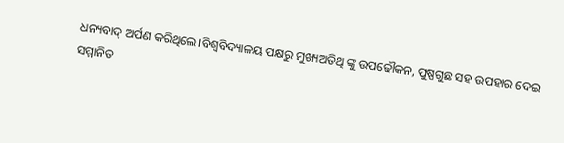ଧନ୍ୟବାଦ୍ ଅର୍ପଣ କରିଥିଲେ।ବିଶ୍ଵବିଦ୍ୟାଳୟ ପକ୍ଷରୁ ମୁଖ୍ୟଅତିଥି ଙ୍କୁ ଉପଢୌକନ, ପୁଷ୍ପଗୁଛ ସହ ଉପହାର ଦେଇ ସମ୍ମାନିତ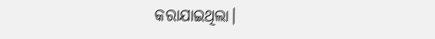କରାଯାଇଥିଲା।